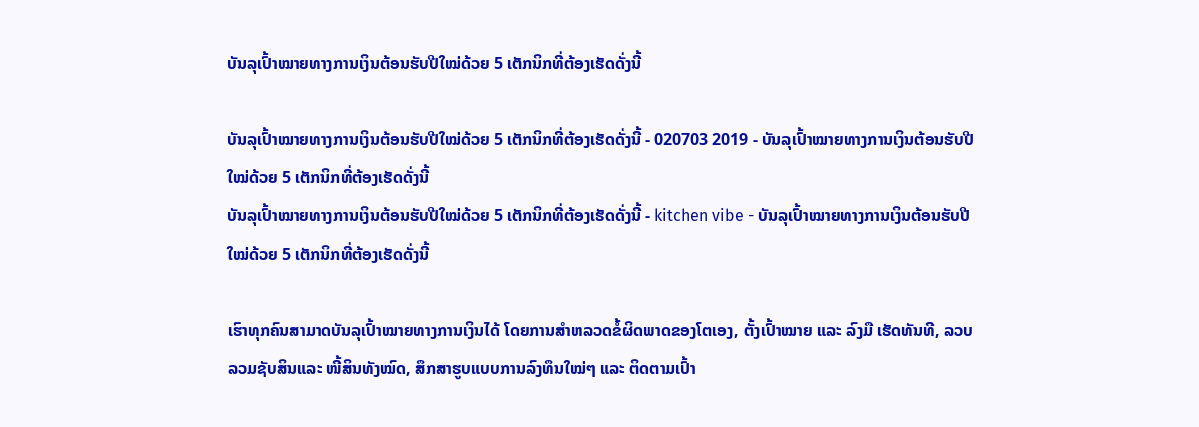ບັນລຸເປົ້າໝາຍທາງການເງິນຕ້ອນຮັບປີໃໝ່ດ້ວຍ 5 ເຕັກນິກທີ່ຕ້ອງເຮັດດັ່ງນີ້

ບັນລຸເປົ້າໝາຍທາງການເງິນຕ້ອນຮັບປີໃໝ່ດ້ວຍ 5 ເຕັກນິກທີ່ຕ້ອງເຮັດດັ່ງນີ້ - 020703 2019 - ບັນລຸເປົ້າໝາຍທາງການເງິນຕ້ອນຮັບປີໃໝ່ດ້ວຍ 5 ເຕັກນິກທີ່ຕ້ອງເຮັດດັ່ງນີ້
ບັນລຸເປົ້າໝາຍທາງການເງິນຕ້ອນຮັບປີໃໝ່ດ້ວຍ 5 ເຕັກນິກທີ່ຕ້ອງເຮັດດັ່ງນີ້ - kitchen vibe - ບັນລຸເປົ້າໝາຍທາງການເງິນຕ້ອນຮັບປີໃໝ່ດ້ວຍ 5 ເຕັກນິກທີ່ຕ້ອງເຮັດດັ່ງນີ້

ເຮົາທຸກຄົນສາມາດບັນລຸເປົ້າໝາຍທາງການເງິນໄດ້ ໂດຍການສຳຫລວດຂໍ້ຜິດພາດຂອງໂຕເອງ, ຕັ້ງເປົ້າໝາຍ ແລະ ລົງມື ເຮັດທັນທີ, ລວບລວມຊັບສິນແລະ ໜີ້ສິນທັງໝົດ, ສຶກສາຮູບແບບການລົງທຶນໃໝ່ໆ ແລະ ຕິດຕາມເປົ້າ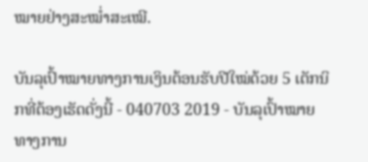ໝາຍຢ່າງສະໝໍ່າສະເໝີ.

ບັນລຸເປົ້າໝາຍທາງການເງິນຕ້ອນຮັບປີໃໝ່ດ້ວຍ 5 ເຕັກນິກທີ່ຕ້ອງເຮັດດັ່ງນີ້ - 040703 2019 - ບັນລຸເປົ້າໝາຍທາງການ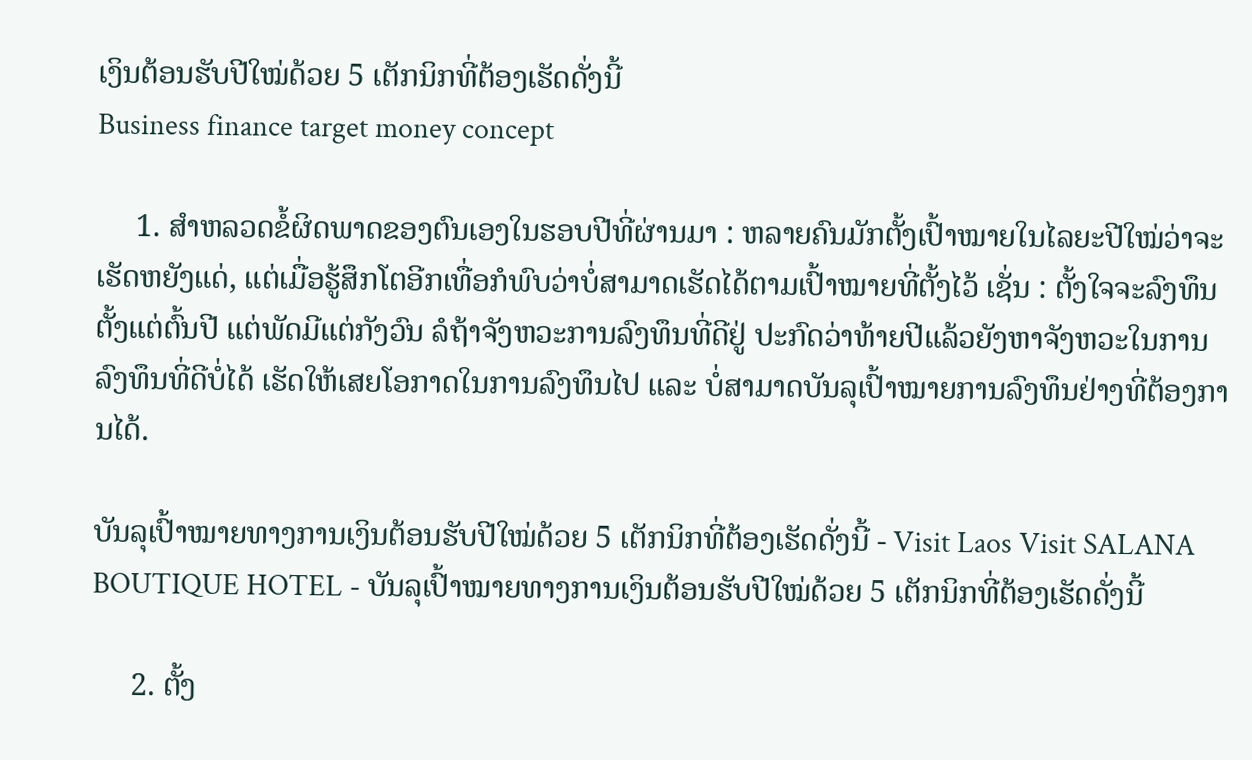ເງິນຕ້ອນຮັບປີໃໝ່ດ້ວຍ 5 ເຕັກນິກທີ່ຕ້ອງເຮັດດັ່ງນີ້
Business finance target money concept

     1. ສຳຫລວດຂໍ້ຜິດພາດຂອງຕົນເອງໃນຮອບປີທີ່ຜ່ານມາ : ຫລາຍຄົນມັກຕັ້ງເປົ້າໝາຍໃນໄລຍະປີໃໝ່ວ່າຈະເຮັດຫຍັງແດ່, ແຕ່ເມື່ອຮູ້ສຶກໂຕອີກເທື່ອກໍພົບວ່າບໍ່ສາມາດເຮັດໄດ້ຕາມເປົ້າໝາຍທີ່ຕັ້ງໄວ້ ເຊັ່ນ : ຕັ້ງໃຈຈະລົງທຶນຕັ້ງແຕ່ຕົ້ນປີ ແຕ່ພັດມີແຕ່ກັງວົນ ລໍຖ້າຈັງຫວະການລົງທຶນທີ່ດີຢູ່ ປະກົດວ່າທ້າຍປີແລ້ວຍັງຫາຈັງຫວະໃນການລົງທຶນທີ່ດີບໍ່ໄດ້ ເຮັດໃຫ້ເສຍໂອກາດໃນການລົງທຶນໄປ ແລະ ບໍ່ສາມາດບັນລຸເປົ້າໝາຍການລົງທຶນຢ່າງທີ່ຕ້ອງການໄດ້.

ບັນລຸເປົ້າໝາຍທາງການເງິນຕ້ອນຮັບປີໃໝ່ດ້ວຍ 5 ເຕັກນິກທີ່ຕ້ອງເຮັດດັ່ງນີ້ - Visit Laos Visit SALANA BOUTIQUE HOTEL - ບັນລຸເປົ້າໝາຍທາງການເງິນຕ້ອນຮັບປີໃໝ່ດ້ວຍ 5 ເຕັກນິກທີ່ຕ້ອງເຮັດດັ່ງນີ້

     2. ຕັ້ງ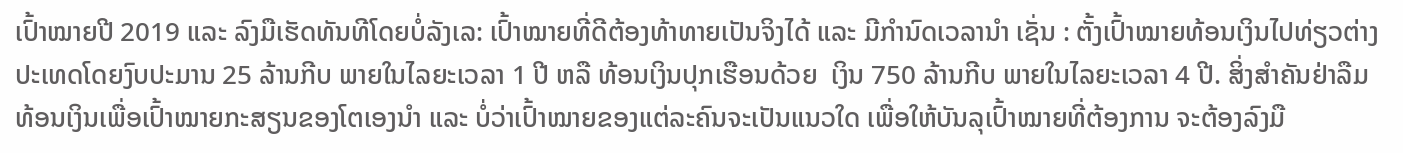ເປົ້າໝາຍປີ 2019 ແລະ ລົງມືເຮັດທັນທີໂດຍບໍ່ລັງເລ: ເປົ້າໝາຍທີ່ດີຕ້ອງທ້າທາຍເປັນຈິງໄດ້ ແລະ ມີກຳນົດເວລານຳ ເຊັ່ນ : ຕັ້ງເປົ້າໝາຍທ້ອນເງິນໄປທ່ຽວຕ່າງປະເທດໂດຍງົບປະມານ 25 ລ້ານກີບ ພາຍໃນໄລຍະເວລາ 1 ປີ ຫລື ທ້ອນເງິນປຸກເຮືອນດ້ວຍ  ເງິນ 750 ລ້ານກີບ ພາຍໃນໄລຍະເວລາ 4 ປີ. ສິ່ງສຳຄັນຢ່າລືມທ້ອນເງິນເພື່ອເປົ້າໝາຍກະສຽນຂອງໂຕເອງນຳ ແລະ ບໍ່ວ່າເປົ້າໝາຍຂອງແຕ່ລະຄົນຈະເປັນແນວໃດ ເພື່ອໃຫ້ບັນລຸເປົ້າໝາຍທີ່ຕ້ອງການ ຈະຕ້ອງລົງມື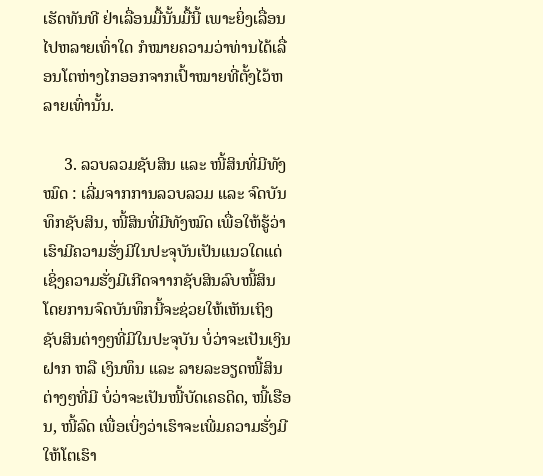ເຮັດທັນທີ ຢ່າເລື່ອນມື້ນັ້ນມື້ນີ້ ເພາະຍິ່ງເລື່ອນໄປຫລາຍເທົ່າໃດ ກໍໝາຍຄວາມວ່າທ່ານໄດ້ເລື່ອນໂຕຫ່າງໄກອອກຈາກເປົ້າໝາຍທີ່ຕັ້ງໄວ້ຫລາຍເທົ່ານັ້ນ.

     3. ລວບລວມຊັບສິນ ແລະ ໜີ້ສິນທີ່ມີທັງໝົດ : ເລີ່ມຈາກການລວບລວມ ແລະ ຈົດບັນທຶກຊັບສິນ, ໜີ້ສິນທີ່ມີທັງໝົດ ເພື່ອໃຫ້ຮູ້ວ່າເຮົາມີຄວາມຮັ່ງມີໃນປະຈຸບັນເປັນແນວໃດແດ່ ເຊິ່ງຄວາມຮັ່ງມີເກີດຈາາກຊັບສິນລົບໜີ້ສິນ ໂດຍການຈົດບັນທຶກນີ້ຈະຊ່ວຍໃຫ້ເຫັນເຖິງຊັບສິນຕ່າງໆທີ່ມີໃນປະຈຸບັນ ບໍ່ວ່າຈະເປັນເງິນຝາກ ຫລື ເງິນທຶນ ແລະ ລາຍລະອຽດໜີ້ສິນຕ່າງໆທີ່ມີ ບໍ່ວ່າຈະເປັນໜີ້ບັດເຄຣດິດ, ໜີ້ເຮືອນ, ໜີ້ລົດ ເພື່ອເບິ່ງວ່າເຮົາຈະເພີ່ມຄວາມຮັ່ງມີໃຫ້ໂຕເຮົາ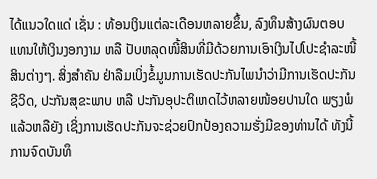ໄດ້ແນວໃດແດ່ ເຊັ່ນ : ທ້ອນເງິນແຕ່ລະເດືອນຫລາຍຂຶ້ນ, ລົງທຶນສ້າງຜົນຕອບແທນໃຫ້ເງິນງອກງາມ ຫລື ປັບຫລຸດໜີ້ສິນທີ່ມີດ້ວຍການເອົາເງິນໄປໂປະຊຳລະໜີ້ສິນຕ່າງໆ. ສິ່ງສຳຄັນ ຢ່າລືມເບິ່ງຂໍ້ມູນການເຮັດປະກັນໄພນຳວ່າມີການເຮັດປະກັນຊີວິດ, ປະກັນສຸຂະພາບ ຫລື ປະກັນອຸປະຕິເຫດໄວ້ຫລາຍໜ້ອຍປານໃດ ພຽງພໍແລ້ວຫລືຍັງ ເຊິ່ງການເຮັດປະກັນຈະຊ່ວຍປົກປ້ອງຄວາມຮັ່ງມີຂອງທ່ານໄດ້ ທັງນີ້ ການຈົດບັນທຶ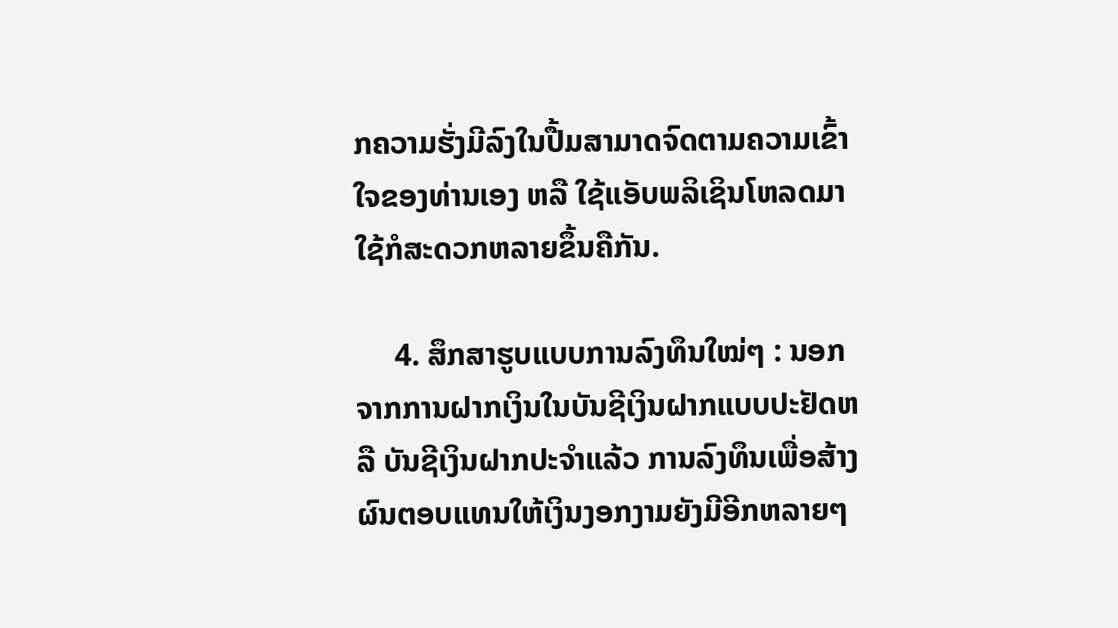ກຄວາມຮັ່ງມີລົງໃນປື້ມສາມາດຈົດຕາມຄວາມເຂົ້າໃຈຂອງທ່ານເອງ ຫລື ໃຊ້ແອັບພລິເຊິນໂຫລດມາໃຊ້ກໍສະດວກຫລາຍຂຶ້ນຄືກັນ.

     4. ສຶກສາຮູບແບບການລົງທຶນໃໝ່ໆ : ນອກຈາກການຝາກເງິນໃນບັນຊີເງິນຝາກແບບປະຢັດຫລື ບັນຊີເງິນຝາກປະຈຳແລ້ວ ການລົງທຶນເພື່ອສ້າງຜົນຕອບແທນໃຫ້ເງິນງອກງາມຍັງມີອີກຫລາຍໆ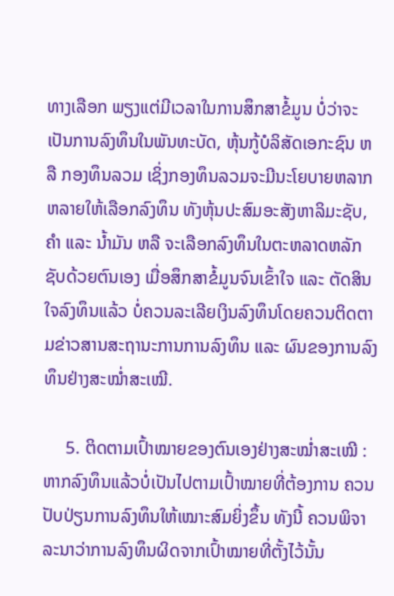ທາງເລືອກ ພຽງແຕ່ມີເວລາໃນການສຶກສາຂໍ້ມູນ ບໍ່ວ່າຈະເປັນການລົງທຶນໃນພັນທະບັດ, ຫຸ້ນກູ້ບໍລິສັດເອກະຊົນ ຫລື ກອງທຶນລວມ ເຊິ່ງກອງທຶນລວມຈະມີນະໂຍບາຍຫລາກຫລາຍໃຫ້ເລືອກລົງທຶນ ທັງຫຸ້ນປະສົມອະສັງຫາລິມະຊັບ, ຄຳ ແລະ ນ້ຳມັນ ຫລື ຈະເລືອກລົງທຶນໃນຕະຫລາດຫລັກຊັບດ້ວຍຕົນເອງ ເມື່ອສຶກສາຂໍ້ມູນຈົນເຂົ້າໃຈ ແລະ ຕັດສິນໃຈລົງທຶນແລ້ວ ບໍ່ຄວນລະເລີຍເງິນລົງທຶນໂດຍຄວນຕິດຕາມຂ່າວສານສະຖານະການການລົງທຶນ ແລະ ຜົນຂອງການລົງທຶນຢ່າງສະໝໍ່າສະເໝີ.

     5. ຕິດຕາມເປົ້າໝາຍຂອງຕົນເອງຢ່າງສະໝໍ່າສະເໝີ : ຫາກລົງທຶນແລ້ວບໍ່ເປັນໄປຕາມເປົ້າໝາຍທີ່ຕ້ອງການ ຄວນປັບປ່ຽນການລົງທຶນໃຫ້ເໝາະສົມຍິ່ງຂຶ້ນ ທັງນີ້ ຄວນພິຈາລະນາວ່າການລົງທຶນຜິດຈາກເປົ້າໝາຍທີ່ຕັ້ງໄວ້ນັ້ນ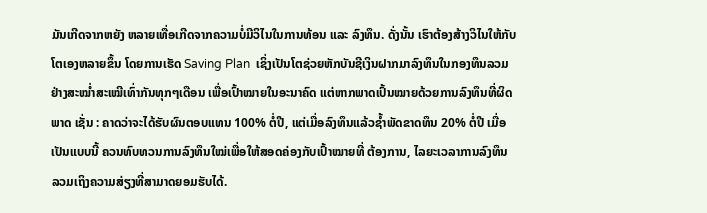ມັນເກີດຈາກຫຍັງ ຫລາຍເທື່ອເກີດຈາກຄວາມບໍ່ມີວິໄນໃນການທ້ອນ ແລະ ລົງທຶນ. ດັ່ງນັ້ນ ເຮົາຕ້ອງສ້າງວິໄນໃຫ້ກັບໂຕເອງຫລາຍຂຶ້ນ ໂດຍການເຮັດ Saving Plan  ເຊິ່ງເປັນໂຕຊ່ວຍຫັກບັນຊີເງິນຝາກມາລົງທຶນໃນກອງທຶນລວມຢ່າງສະໝໍ່າສະເໝີເທົ່າກັນທຸກໆເດືອນ ເພື່ອເປົ້າໝາຍໃນອະນາຄົດ ແຕ່ຫາກພາດເປົ້ນໝາຍດ້ວຍການລົງທຶນທີ່ຜິດພາດ ເຊັ່ນ : ຄາດວ່າຈະໄດ້ຮັບຜົນຕອບແທນ 100% ຕໍ່ປີ, ແຕ່ເມື່ອລົງທຶນແລ້ວຊ້ຳພັດຂາດທຶນ 20% ຕໍ່ປີ ເມື່ອເປັນແບບນີ້ ຄວນທົບທວນການລົງທຶນໃໝ່ເພື່ອໃຫ້ສອດຄ່ອງກັບເປົ້າໝາຍທີ່ ຕ້ອງການ, ໄລຍະເວລາການລົງທຶນ ລວມເຖິງຄວາມສ່ຽງທີ່ສາມາດຍອມຮັບໄດ້.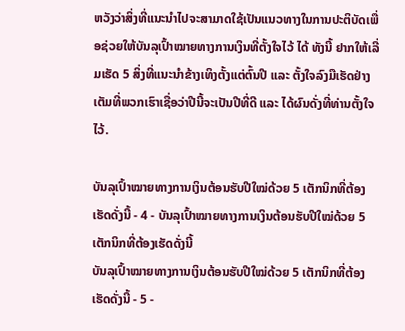ຫວັງວ່າສິ່ງທີ່ແນະນຳໄປຈະສາມາດໃຊ້ເປັນແນວທາງໃນການປະຕິບັດເພື່ອຊ່ວຍໃຫ້ບັນລຸເປົ້າໝາຍທາງການເງິນທີ່ຕັ້ງໃຈໄວ້ ໄດ້ ທັງນີ້ ຢາກໃຫ້ເລີ່ມເຮັດ 5 ສິ່ງທີ່ແນະນຳຂ້າງເທິງຕັ້ງແຕ່ຕົ້ນປີ ແລະ ຕັ້ງໃຈລົງມືເຮັດຢ່າງເຕັມທີ່ພວກເຮົາເຊື່ອວ່າປີນີ້ຈະເປັນປີທີ່ດີ ແລະ ໄດ້ຜົນດັ່ງທີ່ທ່ານຕັ້ງໃຈໄວ້.

ບັນລຸເປົ້າໝາຍທາງການເງິນຕ້ອນຮັບປີໃໝ່ດ້ວຍ 5 ເຕັກນິກທີ່ຕ້ອງເຮັດດັ່ງນີ້ - 4 - ບັນລຸເປົ້າໝາຍທາງການເງິນຕ້ອນຮັບປີໃໝ່ດ້ວຍ 5 ເຕັກນິກທີ່ຕ້ອງເຮັດດັ່ງນີ້
ບັນລຸເປົ້າໝາຍທາງການເງິນຕ້ອນຮັບປີໃໝ່ດ້ວຍ 5 ເຕັກນິກທີ່ຕ້ອງເຮັດດັ່ງນີ້ - 5 -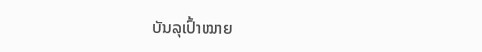ບັນລຸເປົ້າໝາຍ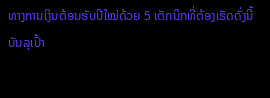ທາງການເງິນຕ້ອນຮັບປີໃໝ່ດ້ວຍ 5 ເຕັກນິກທີ່ຕ້ອງເຮັດດັ່ງນີ້
ບັນລຸເປົ້າ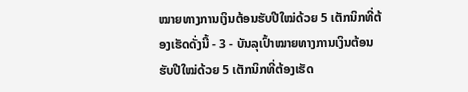ໝາຍທາງການເງິນຕ້ອນຮັບປີໃໝ່ດ້ວຍ 5 ເຕັກນິກທີ່ຕ້ອງເຮັດດັ່ງນີ້ - 3 - ບັນລຸເປົ້າໝາຍທາງການເງິນຕ້ອນຮັບປີໃໝ່ດ້ວຍ 5 ເຕັກນິກທີ່ຕ້ອງເຮັດ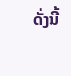ດັ່ງນີ້